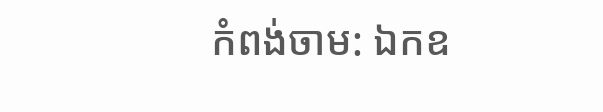កំពង់ចាម: ឯកឧ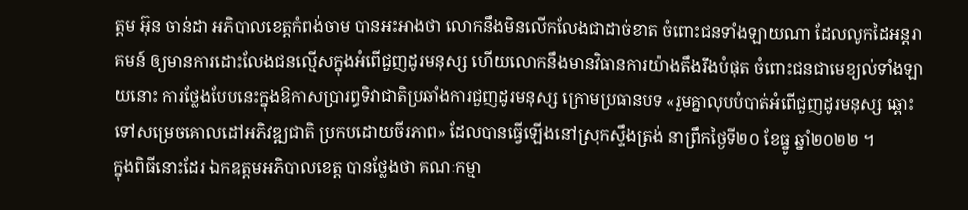ត្តម អ៊ុន ចាន់ដា អភិបាលខេត្តកំពង់ចាម បានអះអាងថា លោកនឹងមិនលើកលែងជាដាច់ខាត ចំពោះជនទាំងឡាយណា ដែលលូកដៃអន្តរាគមន៍ ឲ្យមានការដោះលែងជនល្មើសក្នុងអំពើជួញដូរមនុស្ស ហេីយលោកនឹងមានវិធានការយ៉ាងតឹងរឹងបំផុត ចំពោះជនជាមេខ្យល់ទាំងឡាយនោះ ការថ្លែងបែបនេះក្នុងឱកាសប្រារព្ធទិវាជាតិប្រឆាំងការជួញដូរមនុស្ស ក្រោមប្រធានបទ «រួមគ្នាលុបបំបាត់អំពើជួញដូរមនុស្ស ឆ្ពោះទៅសម្រេចគោលដៅអភិវឌ្ឍជាតិ ប្រកបដោយចីរភាព» ដែលបានធ្វើឡើងនៅស្រុកស្ទឹងត្រង់ នាព្រឹកថ្ងៃទី២០ ខែធ្នូ ឆ្នាំ២០២២ ។
ក្នុងពិធីនោះដែរ ឯកឧត្ដមអភិបាលខេត្ត បានថ្លែងថា គណៈកម្មា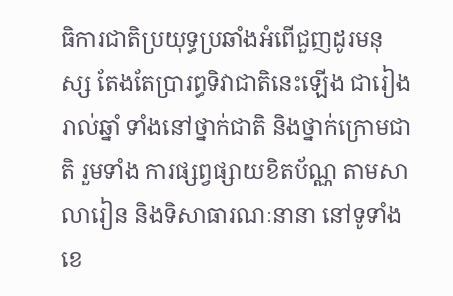ធិការជាតិប្រយុទ្ធប្រឆាំងអំពើជួញដូរមនុស្ស តែងតែប្រារព្ធទិវាជាតិនេះឡើង ជារៀងរាល់ឆ្នាំ ទាំងនៅថ្នាក់ជាតិ និងថ្នាក់ក្រោមជាតិ រួមទាំង ការផ្សព្វផ្សាយខិតប័ណ្ណ តាមសាលារៀន និងទិសាធារណៈនានា នៅទូទាំងខេ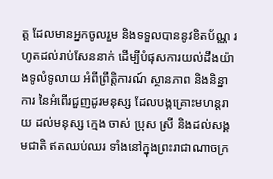ត្ត ដែលមានអ្នកចូលរួម និងទទួលបាននូវខិតប័ណ្ណ រហូតដល់រាប់សែននាក់ ដើម្បីបំផុសការយល់ដឹងយ៉ាងទូលំទូលាយ អំពីព្រឹត្តិការណ៍ ស្ថានភាព និងនិន្នាការ នៃអំពើរជួញដូរមនុស្ស ដែលបង្កគ្រោះមហន្តរាយ ដល់មនុស្ស ក្មេង ចាស់ ប្រុស ស្រី និងដល់សង្គមជាតិ ឥតឈប់ឈរ ទាំងនៅក្នុងព្រះរាជាណាចក្រ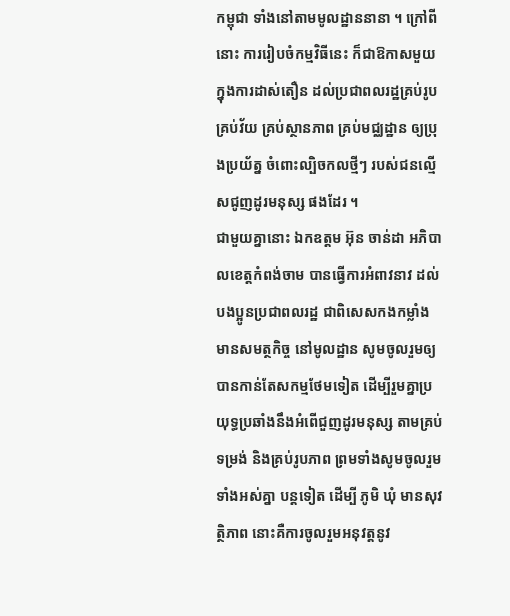កម្ពុជា ទាំងនៅតាមមូលដ្ឋាននានា ។ ក្រៅពីនោះ ការរៀបចំកម្មវិធីនេះ ក៏ជាឱកាសមួយ ក្នុងការដាស់តឿន ដល់ប្រជាពលរដ្ឋគ្រប់រូប គ្រប់វ័យ គ្រប់ស្ថានភាព គ្រប់មជ្ឈដ្ឋាន ឲ្យប្រុងប្រយ័ត្ន ចំពោះល្បិចកលថ្មីៗ របស់ជនល្មើសជូញដូរមនុស្ស ផងដែរ ។
ជាមួយគ្នានោះ ឯកឧត្ដម អ៊ុន ចាន់ដា អភិបាលខេត្តកំពង់ចាម បានធ្វើការអំពាវនាវ ដល់បងប្អូនប្រជាពលរដ្ឋ ជាពិសេសកងកម្លាំងមានសមត្ថកិច្ច នៅមូលដ្ឋាន សូមចូលរួមឲ្យបានកាន់តែសកម្មថែមទៀត ដើម្បីរួមគ្នាប្រយុទ្ធប្រឆាំងនឹងអំពើជួញដូរមនុស្ស តាមគ្រប់ទម្រង់ និងគ្រប់រូបភាព ព្រមទាំងសូមចូលរួមទាំងអស់គ្នា បន្តទៀត ដើម្បី ភូមិ ឃុំ មានសុវត្ថិភាព នោះគឺការចូលរួមអនុវត្តនូវ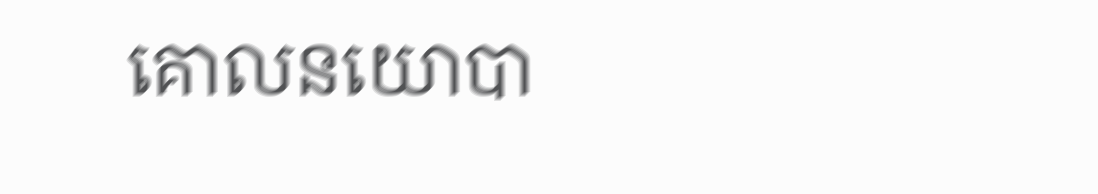គោលនយោបា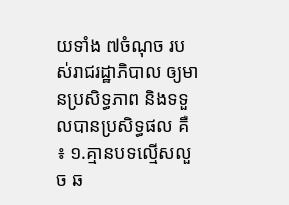យទាំង ៧ចំណុច របស់រាជរដ្ឋាភិបាល ឲ្យមានប្រសិទ្ធភាព និងទទួលបានប្រសិទ្ធផល គឺ ៖ ១.គ្មានបទល្មើសលួច ឆ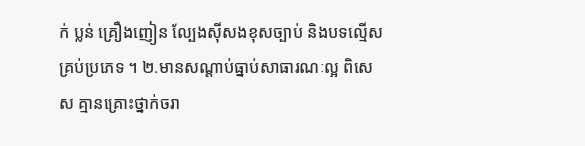ក់ ប្លន់ គ្រឿងញៀន ល្បែងស៊ីសងខុសច្បាប់ និងបទល្មើសគ្រប់ប្រភេទ ។ ២.មានសណ្ដាប់ធ្នាប់សាធារណៈល្អ ពិសេស គ្មានគ្រោះថ្នាក់ចរា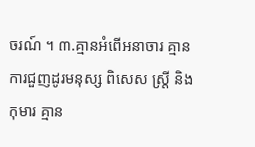ចរណ៍ ។ ៣.គ្មានអំពើអនាចារ គ្មានការជួញដូរមនុស្ស ពិសេស ស្ត្រី និងកុមារ គ្មាន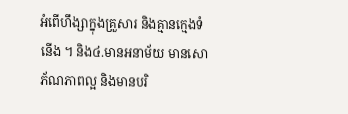អំពើហឹង្សាក្នុងគ្រួសារ និងគ្មានក្មេងទំនើង ។ និង៤.មានអនាម័យ មានសោភ័ណភាពល្អ និងមានបរិ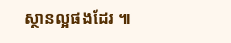ស្ថានល្អផងដែរ ៕